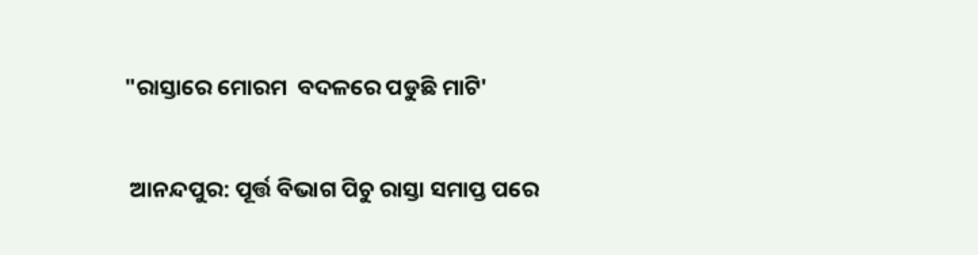"ରାସ୍ତାରେ ମୋରମ  ବଦଳରେ ପଡୁଛି ମାଟି'

 ଆନନ୍ଦପୁର: ପୂର୍ତ୍ତ ବିଭାଗ ପିଚୁ ରାସ୍ତା ସମାପ୍ତ ପରେ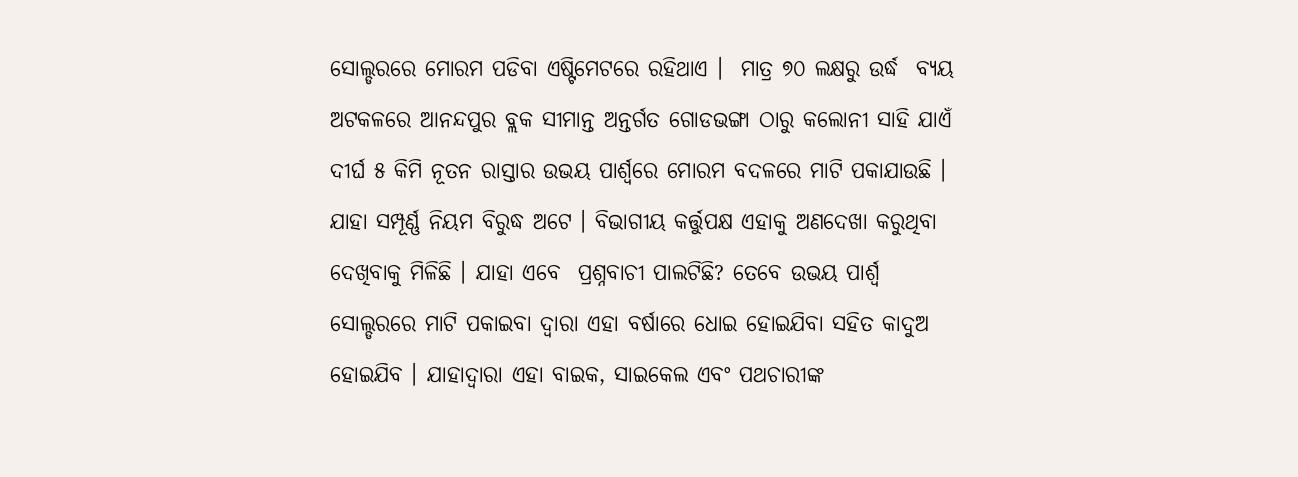ସୋଲ୍ଡରରେ ମୋରମ ପଡିବା ଏଷ୍ଟିମେଟରେ ରହିଥାଏ ।  ମାତ୍ର ୭୦ ଲକ୍ଷରୁ ଉର୍ଦ୍ଧ  ବ୍ୟୟ ଅଟକଳରେ ଆନନ୍ଦପୁର ବ୍ଲକ ସୀମାନ୍ତ ଅନ୍ତର୍ଗତ ଗୋଡଭଙ୍ଗା ଠାରୁ କଲୋନୀ ସାହି ଯାଏଁ ଦୀର୍ଘ ୫ କିମି ନୂତନ ରାସ୍ତାର ଉଭୟ ପାର୍ଶ୍ୱରେ ମୋରମ ବଦଳରେ ମାଟି ପକାଯାଉଛି । ଯାହା ସମ୍ପୂର୍ଣ୍ଣ ନିୟମ ବିରୁଦ୍ଧ ଅଟେ । ବିଭାଗୀୟ କର୍ତ୍ତୁପକ୍ଷ ଏହାକୁ ଅଣଦେଖା କରୁଥିବା ଦେଖିବାକୁ ମିଳିଛି । ଯାହା ଏବେ  ପ୍ରଶ୍ନବାଚୀ ପାଲଟିଛି? ତେବେ ଉଭୟ ପାର୍ଶ୍ୱ ସୋଲ୍ଡରରେ ମାଟି ପକାଇବା ଦ୍ୱାରା ଏହା ବର୍ଷାରେ ଧୋଇ ହୋଇଯିବା ସହିତ କାଦୁଅ ହୋଇଯିବ । ଯାହାଦ୍ୱାରା ଏହା ବାଇକ, ସାଇକେଲ ଏବଂ ପଥଚାରୀଙ୍କ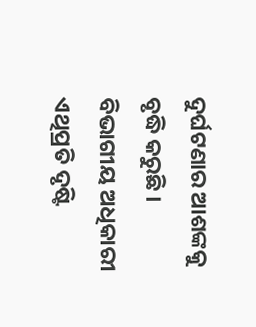ଦୁର୍ଘଟଣାର ଆଶଙ୍କକୁ ବୃଦ୍ଧି କରୁଛି । ବିଭାଗୀୟ ଅଧିକାରୀ ଏଥିପ୍ରତି ଦୃଷ୍ଟି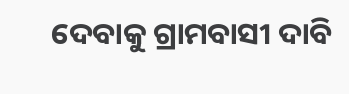ଦେବାକୁ ଗ୍ରାମବାସୀ ଦାବି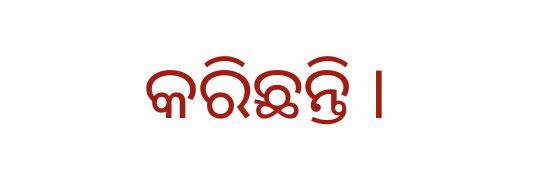କରିଛନ୍ତି ।